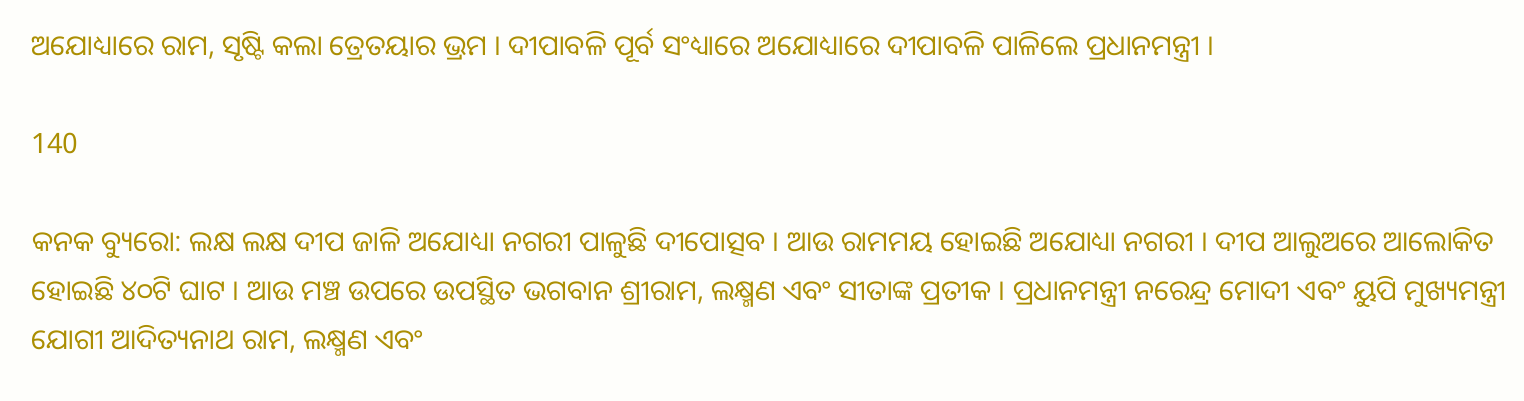ଅଯୋଧ୍ୟାରେ ରାମ, ସୃଷ୍ଟି କଲା ତ୍ରେତୟାର ଭ୍ରମ । ଦୀପାବଳି ପୂର୍ବ ସଂଧ୍ୟାରେ ଅଯୋଧ୍ୟାରେ ଦୀପାବଳି ପାଳିଲେ ପ୍ରଧାନମନ୍ତ୍ରୀ ।

140

କନକ ବ୍ୟୁରୋ: ଲକ୍ଷ ଲକ୍ଷ ଦୀପ ଜାଳି ଅଯୋଧ୍ୟା ନଗରୀ ପାଳୁଛି ଦୀପୋତ୍ସବ । ଆଉ ରାମମୟ ହୋଇଛି ଅଯୋଧ୍ୟା ନଗରୀ । ଦୀପ ଆଲୁଅରେ ଆଲୋକିତ ହୋଇଛି ୪୦ଟି ଘାଟ । ଆଉ ମଞ୍ଚ ଉପରେ ଉପସ୍ଥିତ ଭଗବାନ ଶ୍ରୀରାମ, ଲକ୍ଷ୍ମଣ ଏବଂ ସୀତାଙ୍କ ପ୍ରତୀକ । ପ୍ରଧାନମନ୍ତ୍ରୀ ନରେନ୍ଦ୍ର ମୋଦୀ ଏବଂ ୟୁପି ମୁଖ୍ୟମନ୍ତ୍ରୀ ଯୋଗୀ ଆଦିତ୍ୟନାଥ ରାମ, ଲକ୍ଷ୍ମଣ ଏବଂ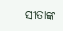ସୀତାଙ୍କ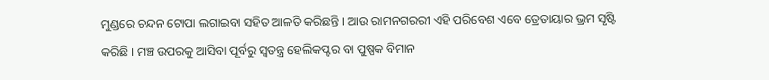ମୁଣ୍ଡରେ ଚନ୍ଦନ ଟୋପା ଲଗାଇବା ସହିତ ଆଳତି କରିଛନ୍ତି । ଆଉ ରାମନଗରରୀ ଏହି ପରିବେଶ ଏବେ ତ୍ରେତାୟାର ଭ୍ରମ ସୃଷ୍ଟି କରିଛି । ମଞ୍ଚ ଉପରକୁ ଆସିବା ପୂର୍ବରୁ ସ୍ୱତନ୍ତ୍ର ହେଲିକପ୍ଟର ବା ପୁଷ୍ପକ ବିମାନ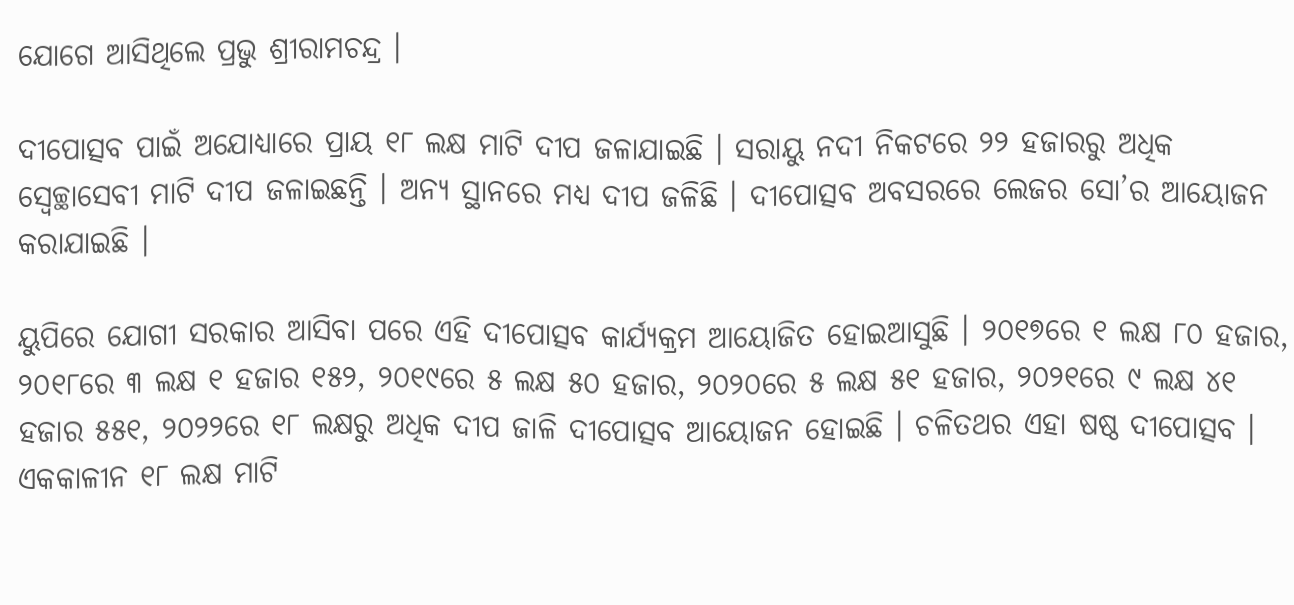ଯୋଗେ ଆସିଥିଲେ ପ୍ରଭୁ ଶ୍ରୀରାମଚନ୍ଦ୍ର ।

ଦୀପୋତ୍ସବ ପାଇଁ ଅଯୋଧ୍ୟାରେ ପ୍ରାୟ ୧୮ ଲକ୍ଷ ମାଟି ଦୀପ ଜଳାଯାଇଛି । ସରାୟୁ ନଦୀ ନିକଟରେ ୨୨ ହଜାରରୁ ଅଧିକ ସ୍ୱେଚ୍ଛାସେବୀ ମାଟି ଦୀପ ଜଳାଇଛନ୍ତି । ଅନ୍ୟ ସ୍ଥାନରେ ମଧ୍ୟ ଦୀପ ଜଳିଛି । ଦୀପୋତ୍ସବ ଅବସରରେ ଲେଜର ସୋ’ର ଆୟୋଜନ କରାଯାଇଛି ।

ୟୁପିରେ ଯୋଗୀ ସରକାର ଆସିବା ପରେ ଏହି ଦୀପୋତ୍ସବ କାର୍ଯ୍ୟକ୍ରମ ଆୟୋଜିତ ହୋଇଆସୁଛି । ୨୦୧୭ରେ ୧ ଲକ୍ଷ ୮୦ ହଜାର, ୨୦୧୮ରେ ୩ ଲକ୍ଷ ୧ ହଜାର ୧୫୨, ୨୦୧୯ରେ ୫ ଲକ୍ଷ ୫୦ ହଜାର, ୨୦୨୦ରେ ୫ ଲକ୍ଷ ୫୧ ହଜାର, ୨୦୨୧ରେ ୯ ଲକ୍ଷ ୪୧ ହଜାର ୫୫୧, ୨୦୨୨ରେ ୧୮ ଲକ୍ଷରୁ ଅଧିକ ଦୀପ ଜାଳି ଦୀପୋତ୍ସବ ଆୟୋଜନ ହୋଇଛି । ଚଳିତଥର ଏହା ଷଷ୍ଠ ଦୀପୋତ୍ସବ । ଏକକାଳୀନ ୧୮ ଲକ୍ଷ ମାଟି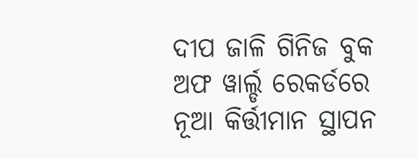ଦୀପ ଜାଳି ଗିନିଜ ବୁକ ଅଫ ୱାର୍ଲ୍ଡ ରେକର୍ଡରେ ନୂଆ କିର୍ତ୍ତୀମାନ ସ୍ଥାପନ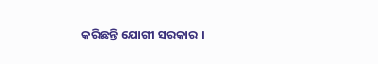କରିଛନ୍ତି ଯୋଗୀ ସରକାର ।